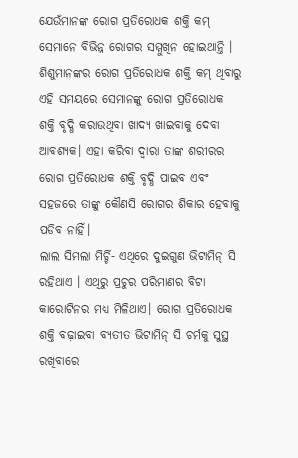ଯେଉଁମାନଙ୍କ ରୋଗ ପ୍ରତିରୋଧକ ଶକ୍ତି କମ୍ ସେମାନେ ବିଭିନ୍ନ ରୋଗର ସମ୍ମୁଖିନ ହୋଇଥାନ୍ତି । ଶିଶୁମାନଙ୍କର ରୋଗ ପ୍ରତିରୋଧକ ଶକ୍ତି କମ୍ ଥିବାରୁ ଏହି ସମୟରେ ସେମାନଙ୍କୁ ରୋଗ ପ୍ରତିରୋଧକ ଶକ୍ତି ବୃଦ୍ଧି କରାଉଥିବା ଖାଦ୍ୟ ଖାଇବାକୁ ଦେବା ଆବଶ୍ୟକ। ଏହା କରିବା ଦ୍ୱାରା ତାଙ୍କ ଶରୀରର ରୋଗ ପ୍ରତିରୋଧକ ଶକ୍ତି ବୃଦ୍ଧି ପାଇବ ଏବଂ ସହଜରେ ତାଙ୍କୁ କୌଣସି ରୋଗର ଶିକାର ହେବାକୁ ପଡିବ ନାହିଁ।
ଲାଲ ସିମଲା ମିର୍ଚ୍ଚି- ଏଥିରେ ଦୁଇଗୁଣ ଭିଟାମିନ୍ ସି ରହିଥାଏ । ଏଥିରୁ ପ୍ରଚୁର ପରିମାଣର ବିଟା କାରୋଟିନର ମଧ୍ୟ ମିଳିଥାଏ। ରୋଗ ପ୍ରତିରୋଧକ ଶକ୍ତି ବଢ଼ାଇବା ବ୍ୟତୀତ ଭିଟାମିନ୍ ସି ଚର୍ମକୁ ସୁସ୍ଥ ରଖିବାରେ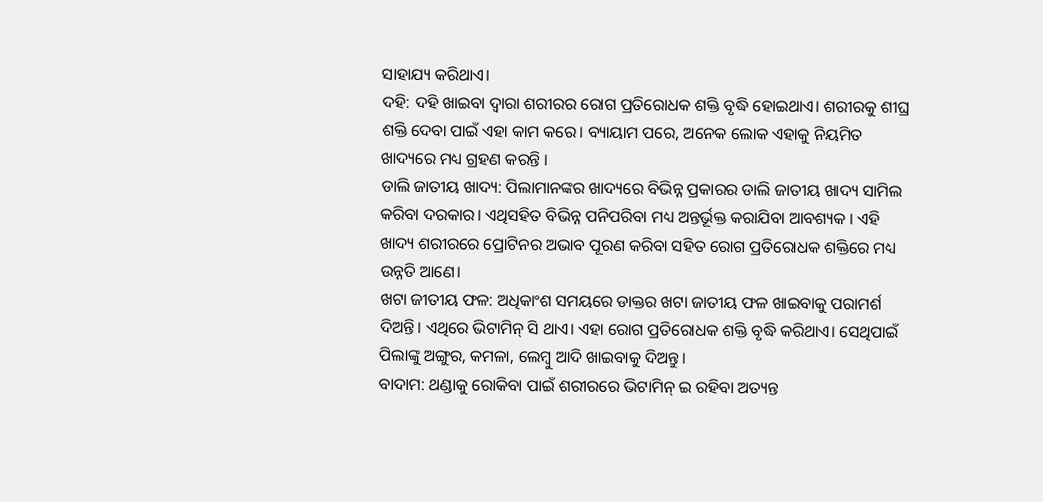ସାହାଯ୍ୟ କରିଥାଏ।
ଦହି: ଦହି ଖାଇବା ଦ୍ୱାରା ଶରୀରର ରୋଗ ପ୍ରତିରୋଧକ ଶକ୍ତି ବୃଦ୍ଧି ହୋଇଥାଏ। ଶରୀରକୁ ଶୀଘ୍ର ଶକ୍ତି ଦେବା ପାଇଁ ଏହା କାମ କରେ। ବ୍ୟାୟାମ ପରେ, ଅନେକ ଲୋକ ଏହାକୁ ନିୟମିତ ଖାଦ୍ୟରେ ମଧ୍ୟ ଗ୍ରହଣ କରନ୍ତି ।
ଡାଲି ଜାତୀୟ ଖାଦ୍ୟ: ପିଲାମାନଙ୍କର ଖାଦ୍ୟରେ ବିଭିନ୍ନ ପ୍ରକାରର ଡାଲି ଜାତୀୟ ଖାଦ୍ୟ ସାମିଲ କରିବା ଦରକାର। ଏଥିସହିତ ବିଭିନ୍ନ ପନିପରିବା ମଧ୍ୟ ଅନ୍ତର୍ଭୂକ୍ତ କରାଯିବା ଆବଶ୍ୟକ । ଏହି ଖାଦ୍ୟ ଶରୀରରେ ପ୍ରୋଟିନର ଅଭାବ ପୂରଣ କରିବା ସହିତ ରୋଗ ପ୍ରତିରୋଧକ ଶକ୍ତିରେ ମଧ୍ୟ ଉନ୍ନତି ଆଣେ।
ଖଟା ଜୀତୀୟ ଫଳ: ଅଧିକାଂଶ ସମୟରେ ଡାକ୍ତର ଖଟା ଜାତୀୟ ଫଳ ଖାଇବାକୁ ପରାମର୍ଶ ଦିଅନ୍ତି। ଏଥିରେ ଭିଟାମିନ୍ ସି ଥାଏ। ଏହା ରୋଗ ପ୍ରତିରୋଧକ ଶକ୍ତି ବୃଦ୍ଧି କରିଥାଏ। ସେଥିପାଇଁ ପିଲାଙ୍କୁ ଅଙ୍ଗୁର, କମଳା, ଲେମ୍ବୁ ଆଦି ଖାଇବାକୁ ଦିଅନ୍ତୁ।
ବାଦାମ: ଥଣ୍ଡାକୁ ରୋକିବା ପାଇଁ ଶରୀରରେ ଭିଟାମିନ୍ ଇ ରହିବା ଅତ୍ୟନ୍ତ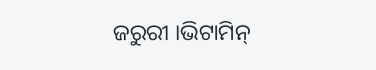ଜରୁରୀ ।ଭିଟାମିନ୍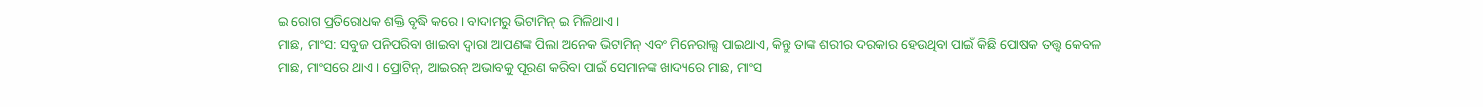ଇ ରୋଗ ପ୍ରତିରୋଧକ ଶକ୍ତି ବୃଦ୍ଧି କରେ। ବାଦାମରୁ ଭିଟାମିନ୍ ଇ ମିଳିଥାଏ।
ମାଛ, ମାଂସ: ସବୁଜ ପନିପରିବା ଖାଇବା ଦ୍ୱାରା ଆପଣଙ୍କ ପିଲା ଅନେକ ଭିଟାମିନ୍ ଏବଂ ମିନେରାଲ୍ସ ପାଇଥାଏ, କିନ୍ତୁ ତାଙ୍କ ଶରୀର ଦରକାର ହେଉଥିବା ପାଇଁ କିଛି ପୋଷକ ତତ୍ତ୍ୱ କେବଳ ମାଛ, ମାଂସରେ ଥାଏ । ପ୍ରୋଟିନ୍, ଆଇରନ୍ ଅଭାବକୁ ପୂରଣ କରିବା ପାଇଁ ସେମାନଙ୍କ ଖାଦ୍ୟରେ ମାଛ, ମାଂସ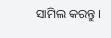ସାମିଲ କରନ୍ତୁ ।